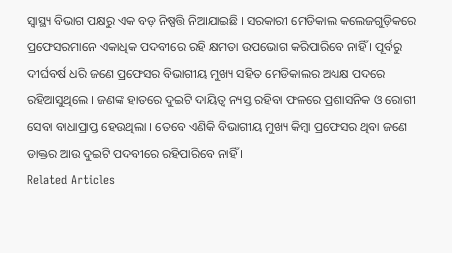ସ୍ୱାସ୍ଥ୍ୟ ବିଭାଗ ପକ୍ଷରୁ ଏକ ବଡ଼ ନିଷ୍ପତ୍ତି ନିଆଯାଇଛି । ସରକାରୀ ମେଡିକାଲ କଲେଜଗୁଡ଼ିକରେ ପ୍ରଫେସରମାନେ ଏକାଧିକ ପଦବୀରେ ରହି କ୍ଷମତା ଉପଭୋଗ କରିପାରିବେ ନାହିଁ । ପୂର୍ବରୁ ଦୀର୍ଘବର୍ଷ ଧରି ଜଣେ ପ୍ରଫେସର ବିଭାଗୀୟ ମୁଖ୍ୟ ସହିତ ମେଡିକାଲର ଅଧ୍ୟକ୍ଷ ପଦରେ ରହିଆସୁଥିଲେ । ଜଣଙ୍କ ହାତରେ ଦୁଇଟି ଦାୟିତ୍ୱ ନ୍ୟସ୍ତ ରହିବା ଫଳରେ ପ୍ରଶାସନିକ ଓ ରୋଗୀ ସେବା ବାଧାପ୍ରାପ୍ତ ହେଉଥିଲା । ତେବେ ଏଣିକି ବିଭାଗୀୟ ମୁଖ୍ୟ କିମ୍ବା ପ୍ରଫେସର ଥିବା ଜଣେ ଡାକ୍ତର ଆଉ ଦୁଇଟି ପଦବୀରେ ରହିପାରିବେ ନାହିଁ ।
Related Articles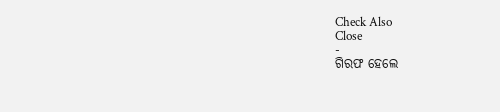Check Also
Close
-
ଗିରଫ ହେଲେ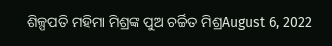ଶିଳ୍ପପତି ମହିମା ମିଶ୍ରଙ୍କ ପୁଅ ଚର୍ଚ୍ଚିତ ମିଶ୍ରAugust 6, 2022